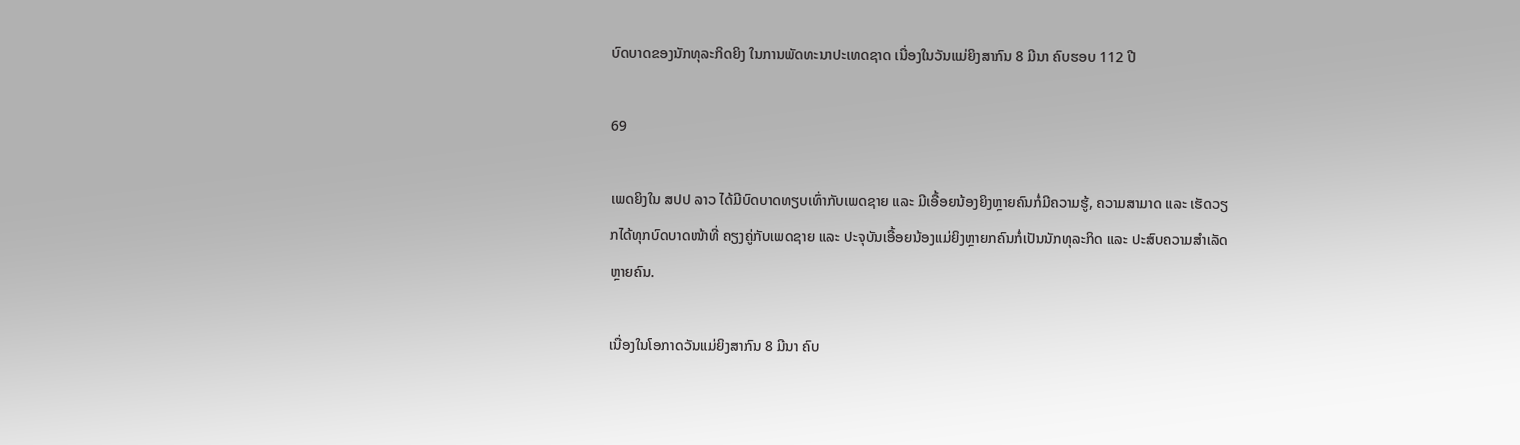ບົດບາດຂອງນັກທຸລະກິດຍິງ ໃນການພັດທະນາປະເທດຊາດ ເນື່ອງໃນວັນແມ່ຍິງສາກົນ 8 ມີນາ ຄົບຮອບ 112 ປີ

69

ເພດຍິງໃນ ສປປ ລາວ ໄດ້ມີບົດບາດທຽບເທົ່າກັບເພດຊາຍ ແລະ ມີເອື້ອຍນ້ອງຍິງຫຼາຍຄົນກໍ່ມີຄວາມຮູ້, ຄວາມສາມາດ ແລະ ເຮັດວຽກໄດ້ທຸກບົດບາດໜ້າທີ່ ຄຽງຄູ່ກັບເພດຊາຍ ແລະ ປະຈຸບັນເອື້ອຍນ້ອງແມ່ຍິງຫຼາຍກຄົນກໍ່ເປັນນັກທຸລະກິດ ແລະ ປະສົບຄວາມສຳເລັດຫຼາຍຄົນ.

ເນື່ອງໃນໂອກາດວັນແມ່ຍິງສາກົນ 8 ມີນາ ຄົບ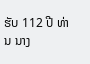ຮັບ 112 ປີ ທ່ານ ນາງ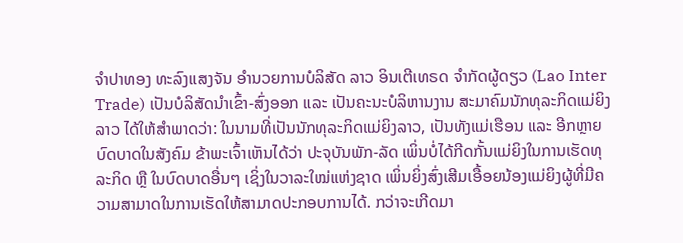ຈຳປາທອງ ທະລົງແສງຈັນ ອຳນວຍການບໍລິສັດ ລາວ ອິນເຕີເທຣດ ຈຳກັດຜູ້ດຽວ (Lao Inter Trade) ເປັນບໍລິສັດນໍາເຂົ້າ-ສົ່ງອອກ ແລະ ເປັນຄະນະບໍລິຫານງານ ສະມາຄົມນັກທຸລະກິດແມ່ຍິງລາວ ໄດ້ໃຫ້ສຳພາດວ່າ: ໃນນາມທີ່ເປັນນັກທຸລະກິດແມ່ຍິງລາວ, ເປັນທັງແມ່ເຮືອນ ແລະ ອີກຫຼາຍບົດບາດໃນສັງຄົມ ຂ້າພະເຈົ້າເຫັນໄດ້ວ່າ ປະຈຸບັນພັກ-ລັດ ເພິ່ນບໍ່ໄດ້ກີດກັ້ນແມ່ຍິງໃນການເຮັດທຸລະກິດ ຫຼື ໃນບົດບາດອື່ນໆ ເຊິ່ງໃນວາລະໃໝ່ແຫ່ງຊາດ ເພິ່ນຍິ່ງສົ່ງເສີມເອື້ອຍນ້ອງແມ່ຍິງຜູ້ທີ່ມີຄວາມສາມາດໃນການເຮັດໃຫ້ສາມາດປະກອບການໄດ້. ກວ່າຈະເກີດມາ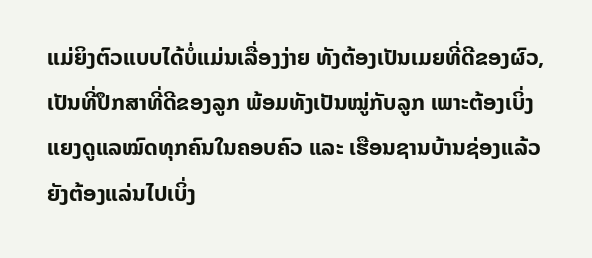ແມ່ຍິງຕົວແບບໄດ້ບໍ່ແມ່ນເລື່ອງງ່າຍ ທັງຕ້ອງເປັນເມຍທີ່ດີຂອງຜົວ, ເປັນທີ່ປຶກສາທີ່ດີຂອງລູກ ພ້ອມທັງເປັນໝູ່ກັບລູກ ເພາະຕ້ອງເບິ່ງແຍງດູແລໝົດທຸກຄົນໃນຄອບຄົວ ແລະ ເຮືອນຊານບ້ານຊ່ອງແລ້ວ ຍັງຕ້ອງແລ່ນໄປເບິ່ງ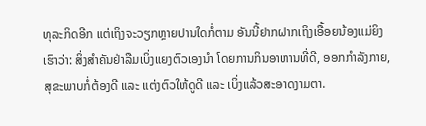ທຸລະກິດອີກ ແຕ່ເຖິງຈະວຽກຫຼາຍປານໃດກໍ່ຕາມ ອັນນີ້ຢາກຝາກເຖິງເອື້ອຍນ້ອງແມ່ຍິງເຮົາວ່າ: ສິ່ງສຳຄັນຢ່າລືມເບິ່ງແຍງຕົວເອງນຳ ໂດຍການກິນອາຫານທີ່ດີ, ອອກກຳລັງກາຍ, ສຸຂະພາບກໍ່ຕ້ອງດີ ແລະ ແຕ່ງຕົວໃຫ້ດູດີ ແລະ ເບິ່ງແລ້ວສະອາດງາມຕາ.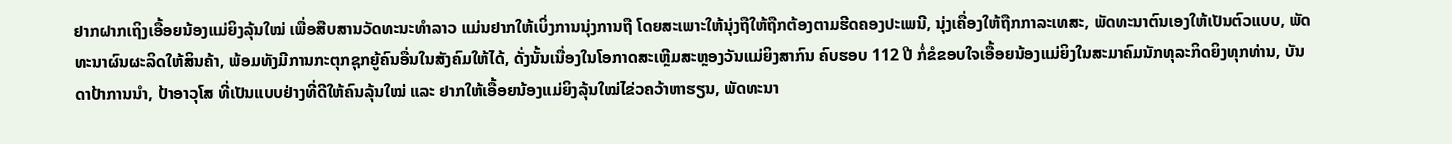ຢາກຝາກເຖິງເອື້ອຍນ້ອງແມ່ຍິງລຸ້ນໃໝ່ ເພື່ອສືບສານວັດທະນະທຳລາວ ແມ່ນຢາກໃຫ້ເບິ່ງການນຸ່ງການຖື ໂດຍສະເພາະໃຫ້ນຸ່ງຖືໃຫ້ຖືກຕ້ອງຕາມຮີດຄອງປະເພນີ, ນຸ່ງເຄື່ອງໃຫ້ຖືກກາລະເທສະ, ພັດທະນາຕົນເອງໃຫ້ເປັນຕົວແບບ, ພັດທະນາຜົນຜະລິດໃຫ້ສິນຄ້າ, ພ້ອມທັງມີການກະຕຸກຊຸກຍູ້ຄົນອື່ນໃນສັງຄົມໃຫ້ໄດ້, ດັ່ງນັ້ນເນື່ອງໃນໂອກາດສະເຫຼີມສະຫຼອງວັນແມ່ຍິງສາກົນ ຄົບຮອບ 112 ປີ ກໍ່ຂໍຂອບໃຈເອື້ອຍນ້ອງແມ່ຍິງໃນສະມາຄົມນັກທຸລະກິດຍິງທຸກທ່ານ, ບັນດາປ້າການນຳ, ປ້າອາວຸໂສ ທີ່ເປັນແບບຢ່າງທີ່ດີໃຫ້ຄົນລຸ້ນໃໝ່ ແລະ ຢາກໃຫ້ເອື້ອຍນ້ອງແມ່ຍິງລຸ້ນໃໝ່ໄຂ່ວຄວ້າຫາຮຽນ, ພັດທະນາ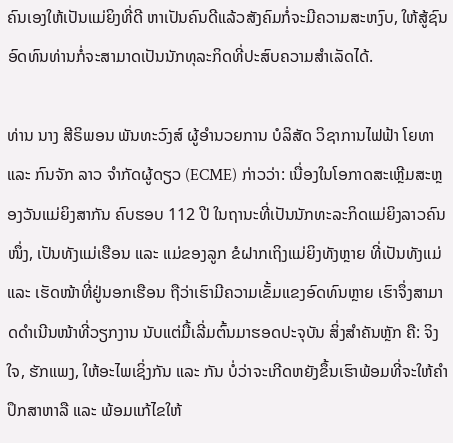ຄົນເອງໃຫ້ເປັນແມ່ຍິງທີ່ດີ ຫາເປັນຄົນດີແລ້ວສັງຄົມກໍ່ຈະມີຄວາມສະຫງົບ, ໃຫ້ສູ້ຊົນອົດທົນທ່ານກໍ່ຈະສາມາດເປັນນັກທຸລະກິດທີ່ປະສົບຄວາມສຳເລັດໄດ້.

ທ່ານ ນາງ ສີຣິພອນ ພັນທະວົງສ໌ ຜູ້ອຳນວຍການ ບໍລິສັດ ວິຊາການໄຟຟ້າ ໂຍທາ ແລະ ກົນຈັກ ລາວ ຈຳກັດຜູ້ດຽວ (ECME) ກ່າວວ່າ: ເນື່ອງໃນໂອກາດສະເຫຼີມສະຫຼອງວັນແມ່ຍິງສາກັນ ຄົບຮອບ 112 ປີ ໃນຖານະທີ່ເປັນນັກທະລະກິດແມ່ຍິງລາວຄົນໜຶ່ງ, ເປັນທັງແມ່ເຮືອນ ແລະ ແມ່ຂອງລູກ ຂໍຝາກເຖິງແມ່ຍິງທັງຫຼາຍ ທີ່ເປັນທັງແມ່ ແລະ ເຮັດໜ້າທີ່ຢູ່ນອກເຮືອນ ຖືວ່າເຮົາມີຄວາມເຂັ້ມແຂງອົດທົນຫຼາຍ ເຮົາຈຶ່ງສາມາດດຳເນີນໜ້າທີ່ວຽກງານ ນັບແຕ່ມື້ເລີ່ມຕົ້ນມາຮອດປະຈຸບັນ ສິ່ງສຳຄັນຫຼັກ ຄື: ຈິງໃຈ, ຮັກແພງ, ໃຫ້ອະໄພເຊິ່ງກັນ ແລະ ກັນ ບໍ່ວ່າຈະເກີດຫຍັງຂຶ້ນເຮົາພ້ອມທີ່ຈະໃຫ້ຄຳປຶກສາຫາລື ແລະ ພ້ອມແກ້ໄຂໃຫ້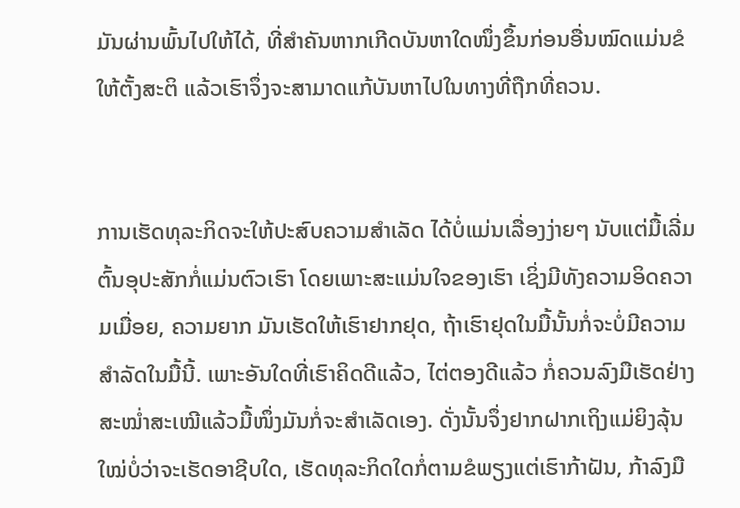ມັນຜ່ານພົ້ນໄປໃຫ້ໄດ້, ທີ່ສຳຄັນຫາກເກີດບັນຫາໃດໜຶ່ງຂຶ້ນກ່ອນອື່ນໝົດແມ່ນຂໍໃຫ້ຕັ້ງສະຕິ ແລ້ວເຮົາຈຶ່ງຈະສາມາດແກ້ບັນຫາໄປໃນທາງທີ່ຖືກທີ່ຄວນ.


ການເຮັດທຸລະກິດຈະໃຫ້ປະສົບຄວາມສຳເລັດ ໄດ້ບໍ່ແມ່ນເລື່ອງງ່າຍໆ ນັບແຕ່ມື້ເລີ່ມຕົ້ນອຸປະສັກກໍ່ແມ່ນຕົວເຮົາ ໂດຍເພາະສະແມ່ນໃຈຂອງເຮົາ ເຊິ່ງມີທັງຄວາມອິດຄວາມເມື່ອຍ, ຄວາມຍາກ ມັນເຮັດໃຫ້ເຮົາຢາກຢຸດ, ຖ້າເຮົາຢຸດໃນມື້ນັ້ນກໍ່ຈະບໍ່ມີຄວາມສຳລັດໃນມື້ນີ້. ເພາະອັນໃດທີ່ເຮົາຄິດດີແລ້ວ, ໄຕ່ຕອງດີແລ້ວ ກໍ່ຄວນລົງມືເຮັດຢ່າງສະໝໍ່າສະເໝີແລ້ວມື້ໜຶ່ງມັນກໍ່ຈະສຳເລັດເອງ. ດັ່ງນັ້ນຈຶ່ງຢາກຝາກເຖິງແມ່ຍິງລຸ້ນໃໝ່ບໍ່ວ່າຈະເຮັດອາຊີບໃດ, ເຮັດທຸລະກິດໃດກໍ່ຕາມຂໍພຽງແຕ່ເຮົາກ້າຝັນ, ກ້າລົງມື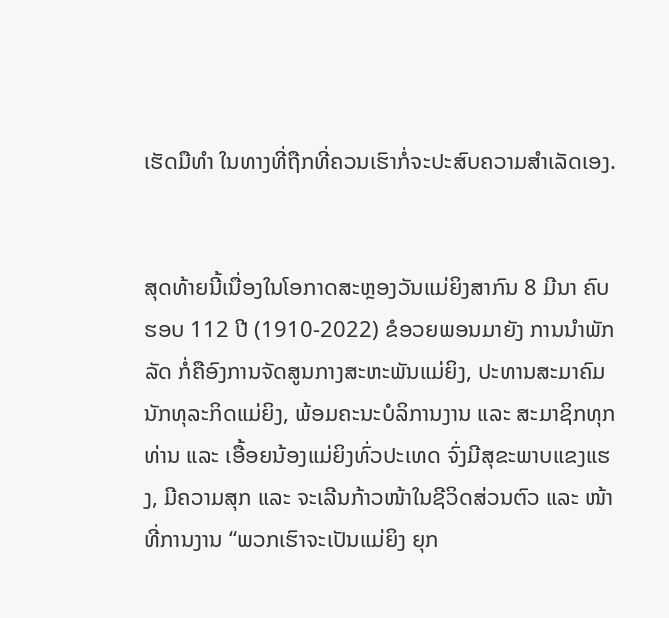ເຮັດມືທຳ ໃນທາງທີ່ຖືກທີ່ຄວນເຮົາກໍ່ຈະປະສົບຄວາມສຳເລັດເອງ.


ສຸດທ້າຍນີ້ເນື່ອງໃນໂອກາດສະຫຼອງວັນແມ່ຍິງສາກົນ 8 ມີນາ ຄົບຮອບ 112 ປີ (1910-2022) ຂໍອວຍພອນມາຍັງ ການນຳພັກລັດ ກໍ່ຄືອົງການຈັດສູນກາງສະຫະພັນແມ່ຍິງ, ປະທານສະມາຄົມນັກທຸລະກິດແມ່ຍິງ, ພ້ອມຄະນະບໍລິການງານ ແລະ ສະມາຊິກທຸກທ່ານ ແລະ ເອື້ອຍນ້ອງແມ່ຍິງທົ່ວປະເທດ ຈົ່ງມີສຸຂະພາບແຂງແຮງ, ມີຄວາມສຸກ ແລະ ຈະເລີນກ້າວໜ້າໃນຊີວິດສ່ວນຕົວ ແລະ ໜ້າທີ່ການງານ “ພວກເຮົາຈະເປັນແມ່ຍິງ ຍຸກ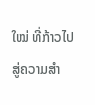ໃໝ່ ທີ່ກ້າວໄປສູ່ຄວາມສຳ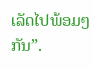ເລັດໄປພ້ອມໆກັນ”.